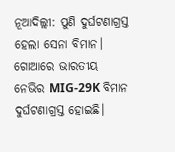ନୂଆଦିଲ୍ଲୀ: ପୁଣି ଦୁର୍ଘଟଣାଗ୍ରସ୍ତ ହେଲା ସେନା ବିମାନ। ଗୋଆରେ ଭାରତୀୟ ନେଭିର MIG-29K ବିମାନ ଦୁର୍ଘଟଣାଗ୍ରସ୍ତ ହୋଇଛି।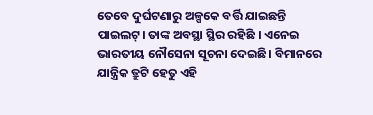ତେବେ ଦୁର୍ଘଟଣାରୁ ଅଳ୍ପକେ ବର୍ତ୍ତି ଯାଇଛନ୍ତି ପାଇଲଟ୍। ତାଙ୍କ ଅବସ୍ଥା ସ୍ଥିର ରହିଛି । ଏନେଇ ଭାରତୀୟ ନୌସେନା ସୂଚନା ଦେଇଛି। ବିମାନରେ ଯାନ୍ତ୍ରିକ ତ୍ରୁଟି ହେତୁ ଏହି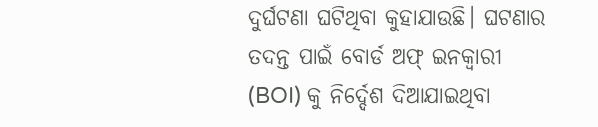ଦୁର୍ଘଟଣା ଘଟିଥିବା କୁହାଯାଉଛି। ଘଟଣାର ତଦନ୍ତ ପାଇଁ ବୋର୍ଡ ଅଫ୍ ଇନକ୍ୱାରୀ (BOI) କୁ ନିର୍ଦ୍ଦେଶ ଦିଆଯାଇଥିବା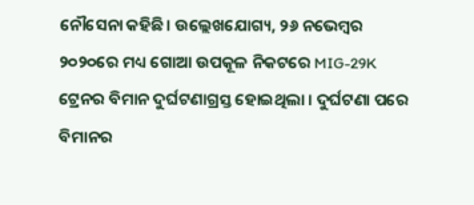ନୌସେନା କହିଛି। ଉଲ୍ଲେଖଯୋଗ୍ୟ, ୨୬ ନଭେମ୍ବର ୨୦୨୦ରେ ମଧ୍ୟ ଗୋଆ ଉପକୂଳ ନିକଟରେ MIG-29K ଟ୍ରେନର ବିମାନ ଦୁର୍ଘଟଣାଗ୍ରସ୍ତ ହୋଇଥିଲା । ଦୁର୍ଘଟଣା ପରେ ବିମାନର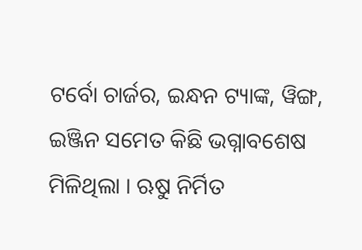ଟର୍ବୋ ଚାର୍ଜର, ଇନ୍ଧନ ଟ୍ୟାଙ୍କ, ୱିଙ୍ଗ, ଇଞ୍ଜିନ ସମେତ କିଛି ଭଗ୍ନାବଶେଷ ମିଳିଥିଲା । ଋୁଷ ନିର୍ମିତ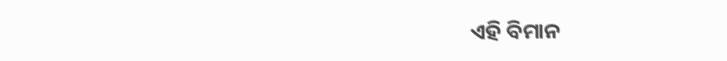ଏହି ବିମାନ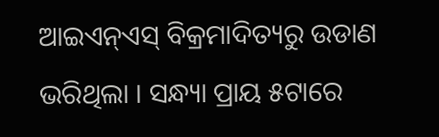ଆଇଏନ୍ଏସ୍ ବିକ୍ରମାଦିତ୍ୟରୁ ଉଡାଣ ଭରିଥିଲା । ସନ୍ଧ୍ୟା ପ୍ରାୟ ୫ଟାରେ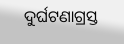ଦୁର୍ଘଟଣାଗ୍ରସ୍ତ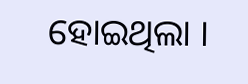ହୋଇଥିଲା ।